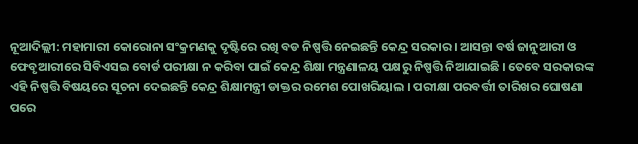ନୂଆଦିଲ୍ଲୀ: ମହାମାରୀ କୋରୋନା ସଂକ୍ରମଣକୁ ଦୃଷ୍ଟିରେ ରଖି ବଡ ନିଷ୍ପତ୍ତି ନେଇଛନ୍ତି କେନ୍ଦ୍ର ସରକାର । ଆସନ୍ତା ବର୍ଷ ଜାନୁଆରୀ ଓ ଫେବୃଆରୀରେ ସିବିଏସଇ ବୋର୍ଡ ପରୀକ୍ଷା ନ କରିବା ପାଇଁ କେନ୍ଦ୍ର ଶିକ୍ଷା ମନ୍ତ୍ରଣାଳୟ ପକ୍ଷରୁ ନିଷ୍ପତ୍ତି ନିଆଯାଇଛି । ତେବେ ସରକାରଙ୍କ ଏହି ନିଷ୍ପତ୍ତି ବିଷୟରେ ସୂଚନା ଦେଇଛନ୍ତି କେନ୍ଦ୍ର ଶିକ୍ଷାମନ୍ତ୍ରୀ ଡାକ୍ତର ରମେଶ ପୋଖରିୟାଲ । ପରୀକ୍ଷା ପରବର୍ତ୍ତୀ ତାରିଖର ଘୋଷଣା ପରେ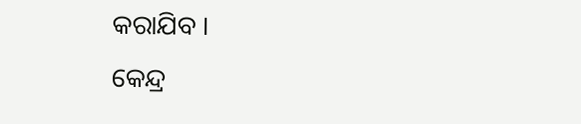କରାଯିବ ।
କେନ୍ଦ୍ର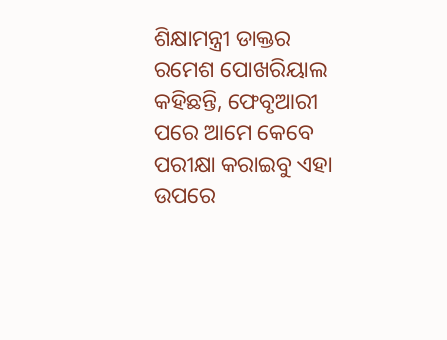ଶିକ୍ଷାମନ୍ତ୍ରୀ ଡାକ୍ତର ରମେଶ ପୋଖରିୟାଲ କହିଛନ୍ତି, ଫେବୃଆରୀ ପରେ ଆମେ କେବେ ପରୀକ୍ଷା କରାଇବୁ ଏହା ଉପରେ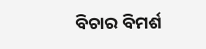ବିଚାର ବିମର୍ଶ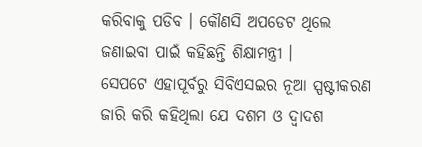କରିବାକୁ ପଡିବ । କୌଣସି ଅପଡେଟ ଥିଲେ ଜଣାଇବା ପାଇଁ କହିଛନ୍ତି ଶିକ୍ଷାମନ୍ତ୍ରୀ ।
ସେପଟେ ଏହାପୂର୍ବରୁ ସିବିଏସଇର ନୂଆ ସ୍ପଷ୍ଟୀକରଣ ଜାରି କରି କହିଥିଲା ଯେ ଦଶମ ଓ ଦ୍ବାଦଶ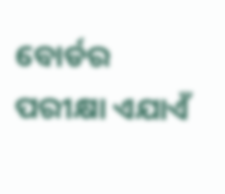ବୋର୍ଡର ପରୀକ୍ଷା ଏଯାଏଁ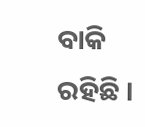ବାକି ରହିଛି ।